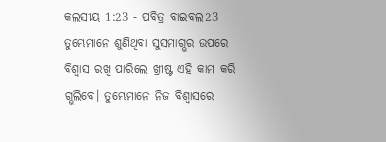କଲସୀୟ 1:23 - ପବିତ୍ର ବାଇବଲ23 ତୁମ୍ଭେମାନେ ଶୁଣିଥିବା ସୁସମାଗ୍ଭର ଉପରେ ବିଶ୍ୱାସ ରଖି ପାରିଲେ ଖ୍ରୀଷ୍ଟ ଏହି କାମ କରି ଗ୍ଭଲିବେ। ତୁମ୍ଭେମାନେ ନିଜ ବିଶ୍ୱାସରେ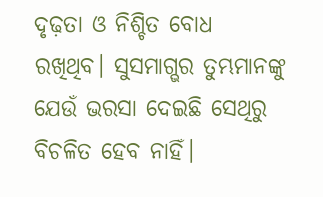ଦୃଢ଼ତା ଓ ନିଶ୍ଚିତ ବୋଧ ରଖିଥିବ। ସୁସମାଗ୍ଭର ତୁମ୍ଭମାନଙ୍କୁ ଯେଉଁ ଭରସା ଦେଇଛି ସେଥିରୁ ବିଚଳିତ ହେବ ନାହିଁ।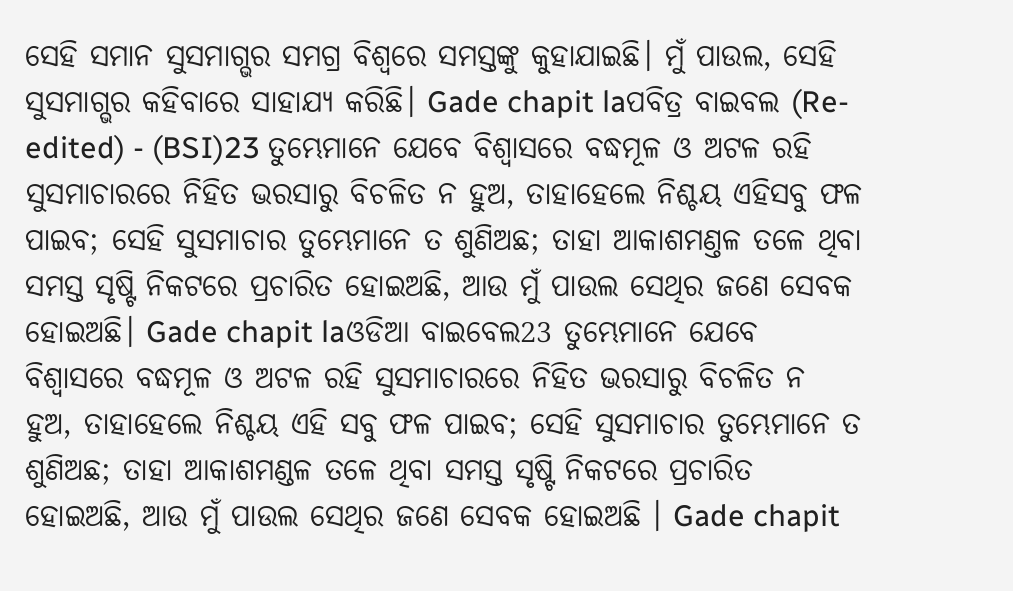ସେହି ସମାନ ସୁସମାଗ୍ଭର ସମଗ୍ର ବିଶ୍ୱରେ ସମସ୍ତଙ୍କୁ କୁହାଯାଇଛି। ମୁଁ ପାଉଲ, ସେହି ସୁସମାଗ୍ଭର କହିବାରେ ସାହାଯ୍ୟ କରିଛି। Gade chapit laପବିତ୍ର ବାଇବଲ (Re-edited) - (BSI)23 ତୁମ୍ଭେମାନେ ଯେବେ ବିଶ୍ଵାସରେ ବଦ୍ଧମୂଳ ଓ ଅଟଳ ରହି ସୁସମାଚାରରେ ନିହିତ ଭରସାରୁ ବିଚଳିତ ନ ହୁଅ, ତାହାହେଲେ ନିଶ୍ଚୟ ଏହିସବୁ ଫଳ ପାଇବ; ସେହି ସୁସମାଚାର ତୁମ୍ଭେମାନେ ତ ଶୁଣିଅଛ; ତାହା ଆକାଶମଣ୍ତଳ ତଳେ ଥିବା ସମସ୍ତ ସୃଷ୍ଟି ନିକଟରେ ପ୍ରଚାରିତ ହୋଇଅଛି, ଆଉ ମୁଁ ପାଉଲ ସେଥିର ଜଣେ ସେବକ ହୋଇଅଛି। Gade chapit laଓଡିଆ ବାଇବେଲ23 ତୁମ୍ଭେମାନେ ଯେବେ ବିଶ୍ୱାସରେ ବଦ୍ଧମୂଳ ଓ ଅଟଳ ରହି ସୁସମାଚାରରେ ନିହିତ ଭରସାରୁ ବିଚଳିତ ନ ହୁଅ, ତାହାହେଲେ ନିଶ୍ଚୟ ଏହି ସବୁ ଫଳ ପାଇବ; ସେହି ସୁସମାଚାର ତୁମ୍ଭେମାନେ ତ ଶୁଣିଅଛ; ତାହା ଆକାଶମଣ୍ଡଳ ତଳେ ଥିବା ସମସ୍ତ ସୃଷ୍ଟି ନିକଟରେ ପ୍ରଚାରିତ ହୋଇଅଛି, ଆଉ ମୁଁ ପାଉଲ ସେଥିର ଜଣେ ସେବକ ହୋଇଅଛି । Gade chapit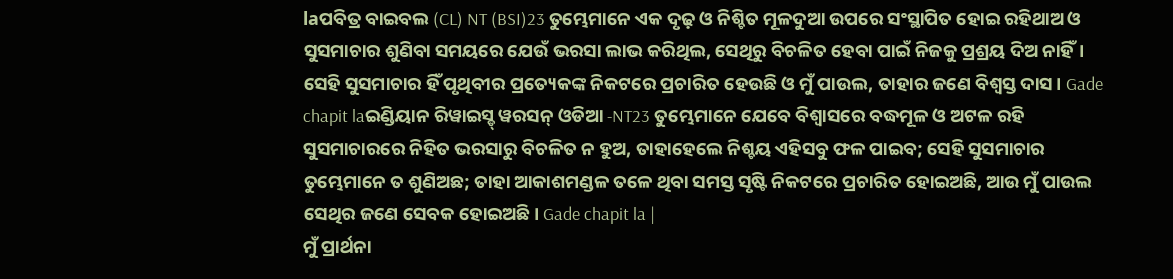laପବିତ୍ର ବାଇବଲ (CL) NT (BSI)23 ତୁମ୍ଭେମାନେ ଏକ ଦୃଢ଼ ଓ ନିଶ୍ଚିତ ମୂଳଦୁଆ ଉପରେ ସଂସ୍ଥାପିତ ହୋଇ ରହିଥାଅ ଓ ସୁସମାଚାର ଶୁଣିବା ସମୟରେ ଯେଉଁ ଭରସା ଲାଭ କରିଥିଲ, ସେଥିରୁ ବିଚଳିତ ହେବା ପାଇଁ ନିଜକୁ ପ୍ରଶ୍ରୟ ଦିଅ ନାହିଁ। ସେହି ସୁସମାଚାର ହିଁ ପୃଥିବୀର ପ୍ରତ୍ୟେକଙ୍କ ନିକଟରେ ପ୍ରଚାରିତ ହେଉଛି ଓ ମୁଁ ପାଉଲ, ତାହାର ଜଣେ ବିଶ୍ୱସ୍ତ ଦାସ। Gade chapit laଇଣ୍ଡିୟାନ ରିୱାଇସ୍ଡ୍ ୱରସନ୍ ଓଡିଆ -NT23 ତୁମ୍ଭେମାନେ ଯେବେ ବିଶ୍ୱାସରେ ବଦ୍ଧମୂଳ ଓ ଅଟଳ ରହି ସୁସମାଚାରରେ ନିହିତ ଭରସାରୁ ବିଚଳିତ ନ ହୁଅ, ତାହାହେଲେ ନିଶ୍ଚୟ ଏହିସବୁ ଫଳ ପାଇବ; ସେହି ସୁସମାଚାର ତୁମ୍ଭେମାନେ ତ ଶୁଣିଅଛ; ତାହା ଆକାଶମଣ୍ଡଳ ତଳେ ଥିବା ସମସ୍ତ ସୃଷ୍ଟି ନିକଟରେ ପ୍ରଚାରିତ ହୋଇଅଛି, ଆଉ ମୁଁ ପାଉଲ ସେଥିର ଜଣେ ସେବକ ହୋଇଅଛି। Gade chapit la |
ମୁଁ ପ୍ରାର୍ଥନା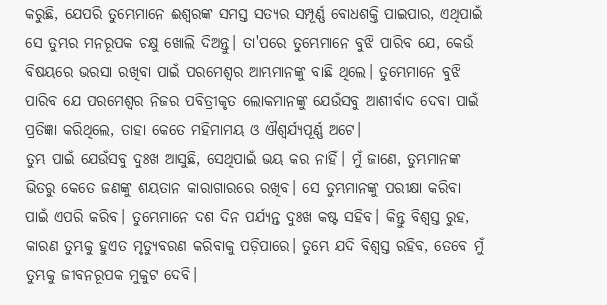କରୁଛି, ଯେପରି ତୁମ୍ଭେମାନେ ଈଶ୍ୱରଙ୍କ ସମସ୍ତ ସତ୍ୟର ସମ୍ପୂର୍ଣ୍ଣ ବୋଧଶକ୍ତି ପାଇପାର, ଏଥିପାଇଁ ସେ ତୁମ୍ଭର ମନରୂପକ ଚକ୍ଷୁ ଖୋଲି ଦିଅନ୍ତୁ। ତା'ପରେ ତୁମ୍ଭେମାନେ ବୁଝି ପାରିବ ଯେ, କେଉଁ ବିଷୟରେ ଭରସା ରଖିବା ପାଇଁ ପରମେଶ୍ୱର ଆମ୍ଭମାନଙ୍କୁ ବାଛି ଥିଲେ। ତୁମ୍ଭେମାନେ ବୁଝି ପାରିବ ଯେ ପରମେଶ୍ୱର ନିଜର ପବିତ୍ରୀକୃତ ଲୋକମାନଙ୍କୁ ଯେଉଁସବୁ ଆଶୀର୍ବାଦ ଦେବା ପାଇଁ ପ୍ରତିଜ୍ଞା କରିଥିଲେ, ତାହା କେତେ ମହିମାମୟ ଓ ଐଶ୍ୱର୍ଯ୍ୟପୂର୍ଣ୍ଣ ଅଟେ।
ତୁମ୍ଭ ପାଇଁ ଯେଉଁସବୁ ଦୁଃଖ ଆସୁଛି, ସେଥିପାଇଁ ଭୟ କର ନାହିଁ। ମୁଁ ଜାଣେ, ତୁମ୍ଭମାନଙ୍କ ଭିତରୁ କେତେ ଜଣଙ୍କୁ ଶୟତାନ କାରାଗାରରେ ରଖିବ। ସେ ତୁମ୍ଭମାନଙ୍କୁ ପରୀକ୍ଷା କରିବା ପାଇଁ ଏପରି କରିବ। ତୁମ୍ଭେମାନେ ଦଶ ଦିନ ପର୍ଯ୍ୟନ୍ତ ଦୁଃଖ କଷ୍ଟ ସହିବ। କିନ୍ତୁ ବିଶ୍ୱସ୍ତ ରୁହ, କାରଣ ତୁମ୍ଭକୁ ହୁଏତ ମୃତ୍ୟୁବରଣ କରିବାକୁ ପଡ଼ିପାରେ। ତୁମ୍ଭେ ଯଦି ବିଶ୍ୱସ୍ତ ରହିବ, ତେବେ ମୁଁ ତୁମ୍ଭକୁ ଜୀବନରୂପକ ମୁକୁଟ ଦେବି।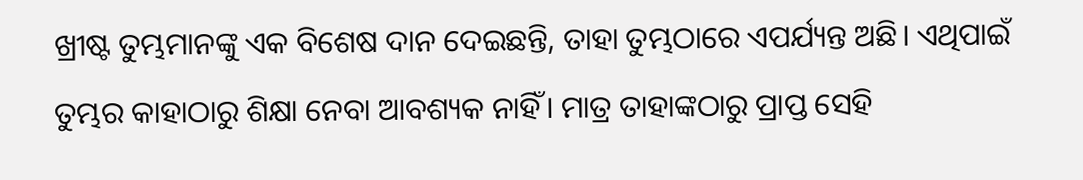ଖ୍ରୀଷ୍ଟ ତୁମ୍ଭମାନଙ୍କୁ ଏକ ବିଶେଷ ଦାନ ଦେଇଛନ୍ତି, ତାହା ତୁମ୍ଭଠାରେ ଏପର୍ଯ୍ୟନ୍ତ ଅଛି। ଏଥିପାଇଁ ତୁମ୍ଭର କାହାଠାରୁ ଶିକ୍ଷା ନେବା ଆବଶ୍ୟକ ନାହିଁ। ମାତ୍ର ତାହାଙ୍କଠାରୁ ପ୍ରାପ୍ତ ସେହି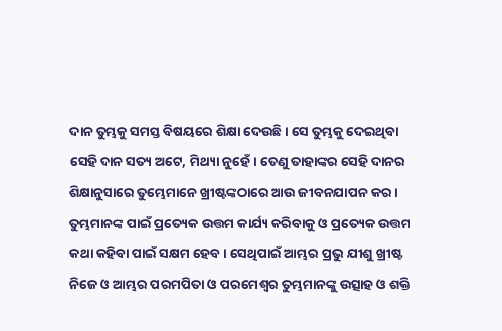ଦାନ ତୁମ୍ଭକୁ ସମସ୍ତ ବିଷୟରେ ଶିକ୍ଷା ଦେଉଛି। ସେ ତୁମ୍ଭକୁ ଦେଇଥିବା ସେହି ଦାନ ସତ୍ୟ ଅଟେ, ମିଥ୍ୟା ନୁହେଁ। ତେଣୁ ତାହାଙ୍କର ସେହି ଦାନର ଶିକ୍ଷାନୁସାରେ ତୁମ୍ଭେମାନେ ଖ୍ରୀଷ୍ଟଙ୍କଠାରେ ଆଉ ଜୀବନଯାପନ କର।
ତୁମ୍ଭମାନଙ୍କ ପାଇଁ ପ୍ରତ୍ୟେକ ଉତ୍ତମ କାର୍ଯ୍ୟ କରିବାକୁ ଓ ପ୍ରତ୍ୟେକ ଉତ୍ତମ କଥା କହିବା ପାଇଁ ସକ୍ଷମ ହେବ। ସେଥିପାଇଁ ଆମ୍ଭର ପ୍ରଭୁ ଯୀଶୁ ଖ୍ରୀଷ୍ଟ ନିଜେ ଓ ଆମ୍ଭର ପରମପିତା ଓ ପରମେଶ୍ୱର ତୁମ୍ଭମାନଙ୍କୁ ଉତ୍ସାହ ଓ ଶକ୍ତି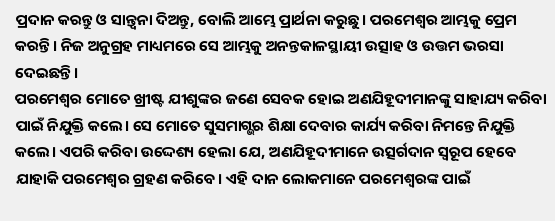ପ୍ରଦାନ କରନ୍ତୁ ଓ ସାନ୍ତ୍ୱନା ଦିଅନ୍ତୁ, ବୋଲି ଆମ୍ଭେ ପ୍ରାର୍ଥନା କରୁଛୁ। ପରମେଶ୍ୱର ଆମ୍ଭକୁ ପ୍ରେମ କରନ୍ତି। ନିଜ ଅନୁଗ୍ରହ ମାଧ୍ୟମରେ ସେ ଆମ୍ଭକୁ ଅନନ୍ତକାଳସ୍ଥାୟୀ ଉତ୍ସାହ ଓ ଉତ୍ତମ ଭରସା ଦେଇଛନ୍ତି।
ପରମେଶ୍ୱର ମୋତେ ଖ୍ରୀଷ୍ଟ ଯୀଶୁଙ୍କର ଜଣେ ସେବକ ହୋଇ ଅଣଯିହୂଦୀମାନଙ୍କୁ ସାହାଯ୍ୟ କରିବା ପାଇଁ ନିଯୁକ୍ତି କଲେ। ସେ ମୋତେ ସୁସମାଗ୍ଭର ଶିକ୍ଷା ଦେବାର କାର୍ଯ୍ୟ କରିବା ନିମନ୍ତେ ନିଯୁକ୍ତି କଲେ। ଏପରି କରିବା ଉଦ୍ଦେଶ୍ୟ ହେଲା ଯେ, ଅଣଯିହୂଦୀମାନେ ଉତ୍ସର୍ଗଦାନ ସ୍ୱରୂପ ହେବେ ଯାହାକି ପରମେଶ୍ୱର ଗ୍ରହଣ କରିବେ। ଏହି ଦାନ ଲୋକମାନେ ପରମେଶ୍ୱରଙ୍କ ପାଇଁ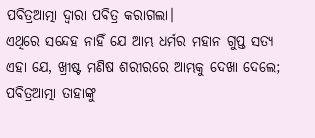ପବିତ୍ରଆତ୍ମା ଦ୍ୱାରା ପବିତ୍ର କରାଗଲା।
ଏଥିରେ ସନ୍ଦେହ ନାହିଁ ଯେ ଆମ୍ଭ ଧର୍ମର ମହାନ ଗୁପ୍ତ ସତ୍ୟ ଏହା ଯେ, ଖ୍ରୀଷ୍ଟ ମଣିଷ ଶରୀରରେ ଆମ୍ଭକୁ ଦେଖା ଦେଲେ; ପବିତ୍ରଆତ୍ମା ତାହାଙ୍କୁ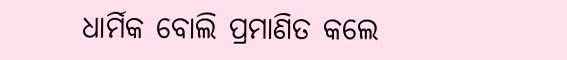ଧାର୍ମିକ ବୋଲି ପ୍ରମାଣିତ କଲେ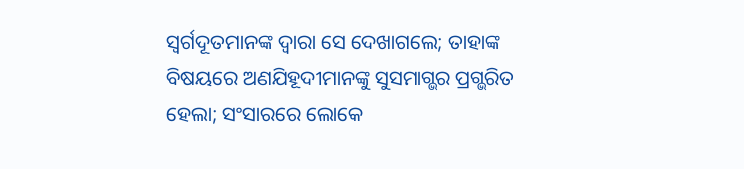ସ୍ୱର୍ଗଦୂତମାନଙ୍କ ଦ୍ୱାରା ସେ ଦେଖାଗଲେ; ତାହାଙ୍କ ବିଷୟରେ ଅଣଯିହୂଦୀମାନଙ୍କୁ ସୁସମାଗ୍ଭର ପ୍ରଗ୍ଭରିତ ହେଲା; ସଂସାରରେ ଲୋକେ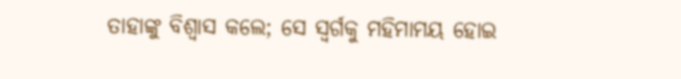ତାହାଙ୍କୁ ବିଶ୍ୱାସ କଲେ; ସେ ସ୍ୱର୍ଗକୁ ମହିମାମୟ ହୋଇ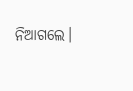ନିଆଗଲେ।